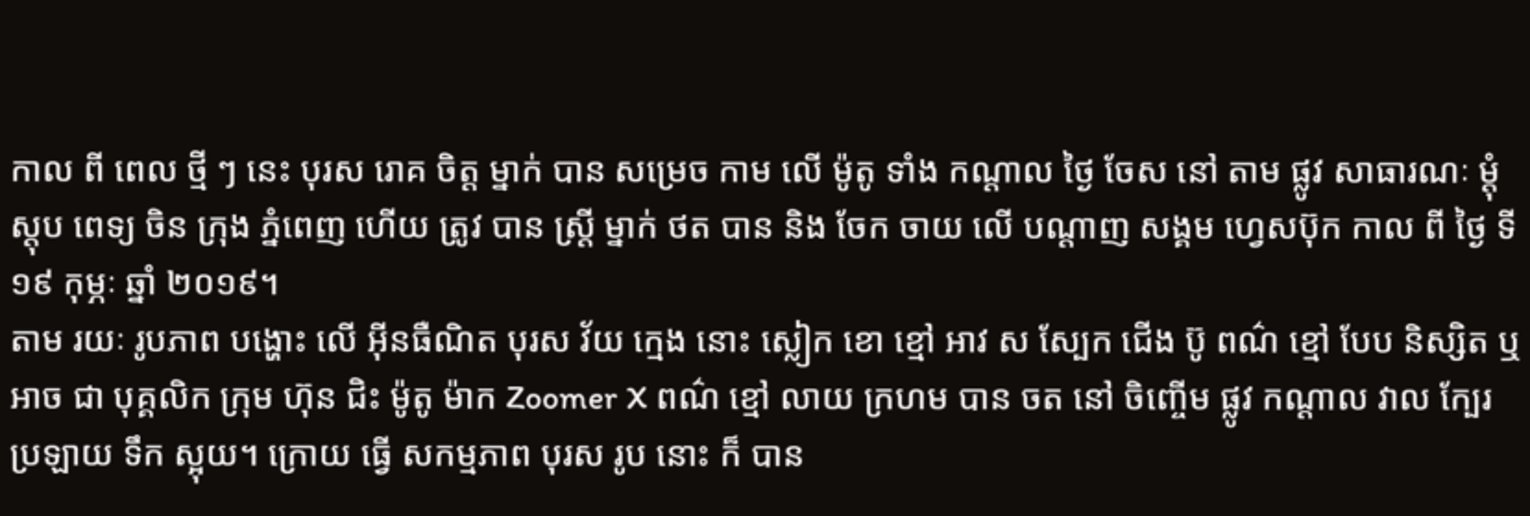កាល ពី ពេល ថ្មី ៗ នេះ បុរស រោគ ចិត្ត ម្នាក់ បាន សម្រេច កាម លើ ម៉ូតូ ទាំង កណ្ដាល ថ្ងៃ ចែស នៅ តាម ផ្លូវ សាធារណៈ ម្ដុំ ស្តុប ពេទ្យ ចិន ក្រុង ភ្នំពេញ ហើយ ត្រូវ បាន ស្ត្រី ម្នាក់ ថត បាន និង ចែក ចាយ លើ បណ្ដាញ សង្គម ហ្វេសប៊ុក កាល ពី ថ្ងៃ ទី ១៩ កុម្ភៈ ឆ្នាំ ២០១៩។
តាម រយៈ រូបភាព បង្ហោះ លើ អ៊ីនធឺណិត បុរស វ័យ ក្មេង នោះ ស្លៀក ខោ ខ្មៅ អាវ ស ស្បែក ជើង ប៊ូ ពណ៌ ខ្មៅ បែប និស្សិត ឬ អាច ជា បុគ្គលិក ក្រុម ហ៊ុន ជិះ ម៉ូតូ ម៉ាក Zoomer X ពណ៌ ខ្មៅ លាយ ក្រហម បាន ចត នៅ ចិញ្ចើម ផ្លូវ កណ្ដាល វាល ក្បែរ ប្រឡាយ ទឹក ស្អុយ។ ក្រោយ ធ្វើ សកម្មភាព បុរស រូប នោះ ក៏ បាន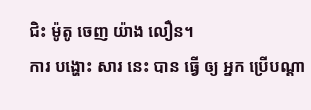ជិះ ម៉ូតូ ចេញ យ៉ាង លឿន។
ការ បង្ហោះ សារ នេះ បាន ធ្វើ ឲ្យ អ្នក ប្រើបណ្ដា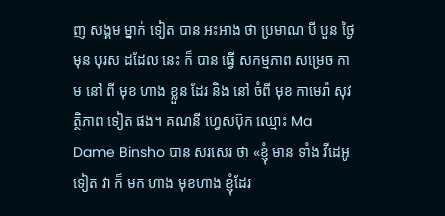ញ សង្គម ម្នាក់ ទៀត បាន អះអាង ថា ប្រមាណ បី បួន ថ្ងៃ មុន បុរស ដដែល នេះ ក៏ បាន ធ្វើ សកម្មភាព សម្រេច កាម នៅ ពី មុខ ហាង ខ្លួន ដែរ និង នៅ ចំពី មុខ កាមេរ៉ា សុវត្ថិភាព ទៀត ផង។ គណនី ហ្វេសប៊ុក ឈ្មោះ Ma Dame Binsho បាន សរសេរ ថា «ខ្ញុំ មាន ទាំង វីដេអូ ទៀត វា ក៏ មក ហាង មុខហាង ខ្ញុំដែរ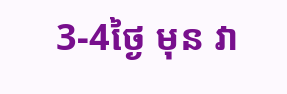3-4ថ្ងៃ មុន វា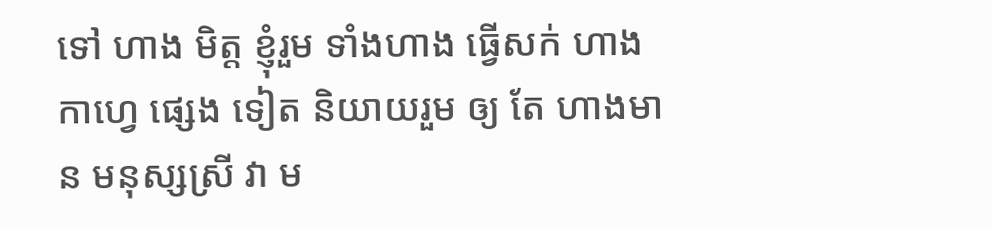ទៅ ហាង មិត្ត ខ្ញុំរួម ទាំងហាង ធ្វេីសក់ ហាង កាហ្វេ ផ្សេង ទៀត និយាយរួម ឲ្យ តែ ហាងមាន មនុស្សស្រី វា ម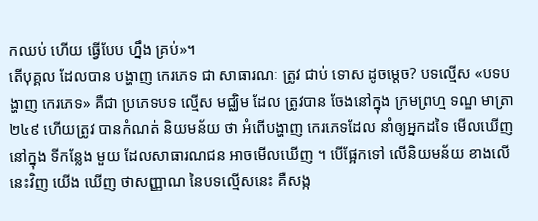កឈប់ ហេីយ ធ្វេីបែប ហ្នឹង គ្រប់»។
តើបុគ្គល ដែលបាន បង្ហាញ កេរភេទ ជា សាធារណៈ ត្រូវ ជាប់ ទោស ដូចម្តេច? បទល្មើស «បទបង្ហាញ កេរភេទ» គឺជា ប្រភេទបទ ល្មើស មជ្ឈិម ដែល ត្រូវបាន ចែងនៅក្នុង ក្រមព្រហ្ម ទណ្ឌ មាត្រា ២៤៩ ហើយត្រូវ បានកំណត់ និយមន័យ ថា អំពើបង្ហាញ កេរភេទដែល នាំឲ្យអ្នកដទៃ មើលឃើញ នៅក្នុង ទីកន្លែង មួយ ដែលសាធារណជន អាចមើលឃើញ ។ បើផ្អែកទៅ លើនិយមន័យ ខាងលើ នេះវិញ យើង ឃើញ ថាសញ្ញាណ នៃបទល្មើសនេះ គឺសង្ក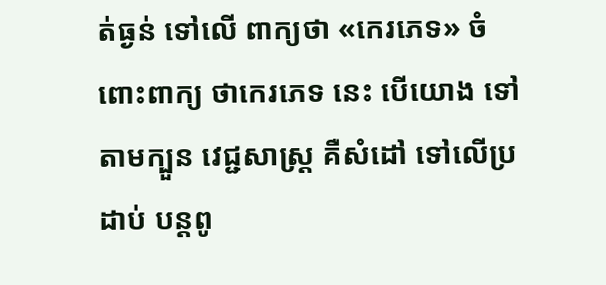ត់ធ្ងន់ ទៅលើ ពាក្យថា «កេរភេទ» ចំពោះពាក្យ ថាកេរភេទ នេះ បើយោង ទៅតាមក្បួន វេជ្ជសាស្ត្រ គឺសំដៅ ទៅលើប្រដាប់ បន្តពូ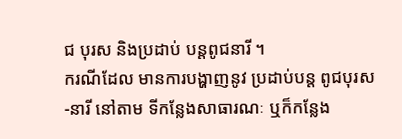ជ បុរស និងប្រដាប់ បន្តពូជនារី ។
ករណីដែល មានការបង្ហាញនូវ ប្រដាប់បន្ត ពូជបុរស-នារី នៅតាម ទីកន្លែងសាធារណៈ ឬក៏កន្លែង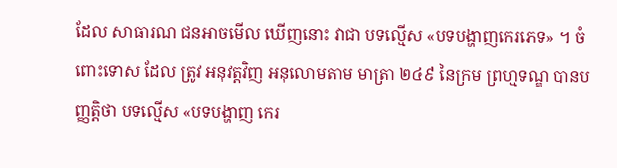ដែល សាធារណ ជនអាចមើល ឃើញនោះ វាជា បទល្មើស «បទបង្ហាញកេរភេទ» ។ ចំពោះទោស ដែល ត្រូវ អនុវត្តវិញ អនុលោមតាម មាត្រា ២៤៩ នៃក្រម ព្រហ្មទណ្ឌ បានបញ្ញត្តិថា បទល្មើស «បទបង្ហាញ កេរ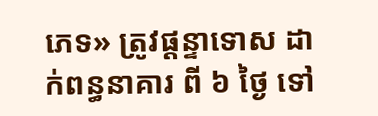ភេទ» ត្រូវផ្តន្ទាទោស ដាក់ពន្ធនាគារ ពី ៦ ថ្ងៃ ទៅ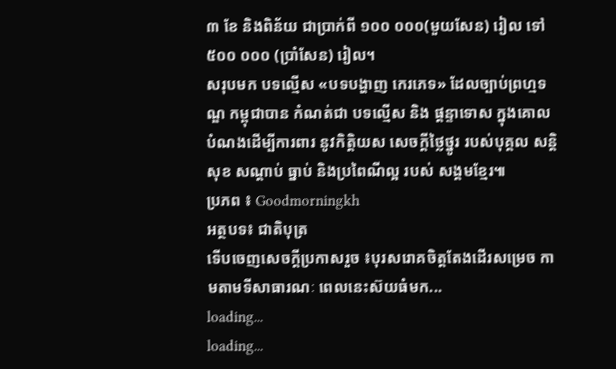៣ ខែ និងពិន័យ ជាប្រាក់ពី ១០០ ០០០(មួយសែន) រៀល ទៅ ៥០០ ០០០ (ប្រាំសែន) រៀល។
សរុបមក បទល្មើស «បទបង្ហាញ កេរភេទ» ដែលច្បាប់ព្រហ្មទណ្ឌ កម្ពុជាបាន កំណត់ជា បទល្មើស និង ផ្ដន្ទាទោស ក្នុងគោល បំណងដើម្បីការពារ នូវកិត្ដិយស សេចក្ដីថ្លៃថ្នូរ របស់បុគ្គល សន្ដិសុខ សណ្ដាប់ ធ្នាប់ និងប្រពៃណីល្អ របស់ សង្គមខ្មែរ៕
ប្រភព ៖ Goodmorningkh
អត្ថបទ៖ ជាតិបុត្រ
ទើបចេញសេចក្ដីប្រកាសរួច ៖បុរសរោគចិត្តតែងដើរសម្រេច កាមតាមទីសាធារណៈ ពេលនេះស៊យធំមក...
loading...
loading...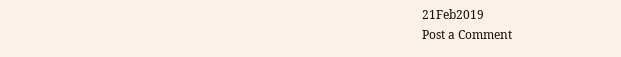21Feb2019
Post a Comment